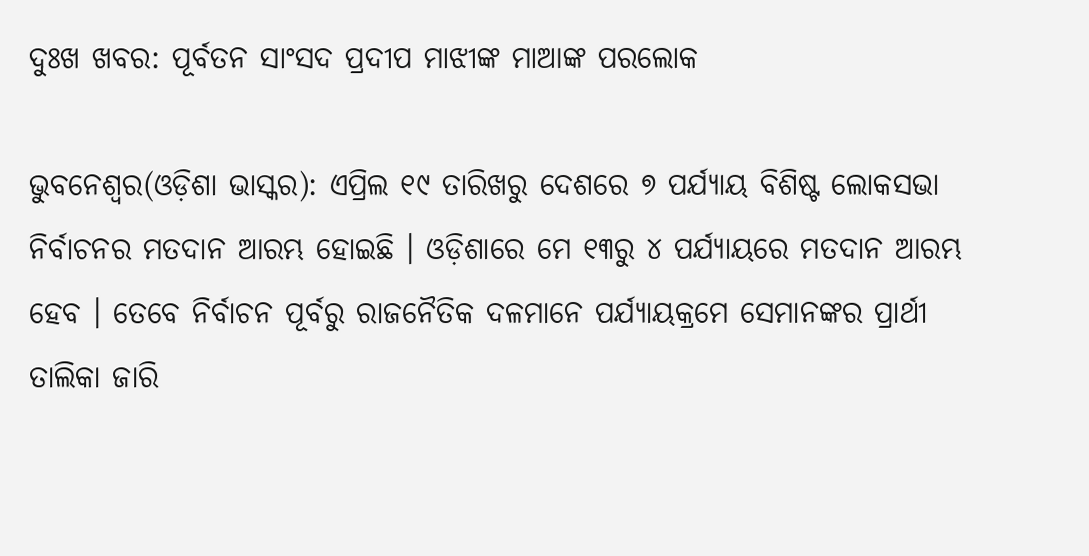ଦୁଃଖ ଖବର: ପୂର୍ବତନ ସାଂସଦ ପ୍ରଦୀପ ମାଝୀଙ୍କ ମାଆଙ୍କ ପରଲୋକ

ଭୁବନେଶ୍ୱର(ଓଡ଼ିଶା ଭାସ୍କର): ଏପ୍ରିଲ ୧୯ ତାରିଖରୁ ଦେଶରେ ୭ ପର୍ଯ୍ୟାୟ ବିଶିଷ୍ଟ ଲୋକସଭା ନିର୍ବାଚନର ମତଦାନ ଆରମ୍ଭ ହୋଇଛି । ଓଡ଼ିଶାରେ ମେ ୧୩ରୁ ୪ ପର୍ଯ୍ୟାୟରେ ମତଦାନ ଆରମ୍ଭ ହେବ । ତେବେ ନିର୍ବାଚନ ପୂର୍ବରୁ ରାଜନୈତିକ ଦଳମାନେ ପର୍ଯ୍ୟାୟକ୍ରମେ ସେମାନଙ୍କର ପ୍ରାର୍ଥୀ ତାଲିକା ଜାରି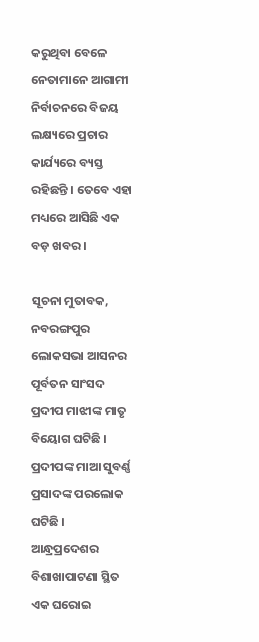କରୁଥିବା ବେଳେ ନେତାମାନେ ଆଗାମୀ ନିର୍ବାଚନରେ ବିଜୟ ଲକ୍ଷ୍ୟରେ ପ୍ରଚାର କାର୍ଯ୍ୟରେ ବ୍ୟସ୍ତ ରହିଛନ୍ତି । ତେବେ ଏହା ମଧ୍ୟରେ ଆସିଛି ଏକ ବଡ଼ ଖବର ।

ସୂଚନା ମୁତାବକ, ନବରଙ୍ଗପୁର ଲୋକସଭା ଆସନର ପୂର୍ବତନ ସାଂସଦ ପ୍ରଦୀପ ମାଝୀଙ୍କ ମାତୃ ବିୟୋଗ ଘଟିଛି । ପ୍ରଦୀପଙ୍କ ମାଆ ସୁବର୍ଣ୍ଣ ପ୍ରସାଦଙ୍କ ପରଲୋକ ଘଟିଛି । ଆନ୍ଧ୍ରପ୍ରଦେଶର ବିଶାଖାପାଟଣା ସ୍ଥିତ ଏକ ଘରୋଇ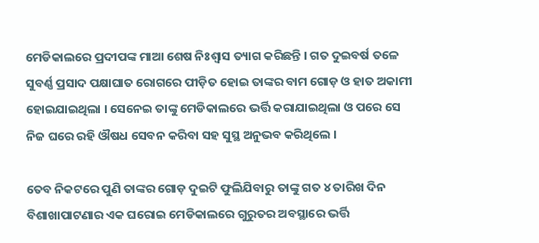ମେଡିକାଲରେ ପ୍ରଦୀପଙ୍କ ମାଆ ଶେଷ ନିଃଶ୍ୱାସ ତ୍ୟାଗ କରିଛନ୍ତି । ଗତ ଦୁଇବର୍ଷ ତଳେ ସୁବର୍ଣ୍ଣ ପ୍ରସାଦ ପକ୍ଷାଘାତ ରୋଗରେ ପୀଡ଼ିତ ହୋଇ ତାଙ୍କର ବାମ ଗୋଡ଼ ଓ ହାତ ଅକାମୀ ହୋଇଯାଇଥିଲା । ସେନେଇ ତାଙ୍କୁ ମେଡିକାଲରେ ଭର୍ତ୍ତି କରାଯାଇଥିଲା ଓ ପରେ ସେ ନିଜ ଘରେ ରହି ଔଷଧ ସେବନ କରିବା ସହ ସୁସ୍ଥ ଅନୁଭବ କରିଥିଲେ ।

ତେବ ନିକଟରେ ପୁଣି ତାଙ୍କର ଗୋଡ଼ ଦୁଇଟି ଫୁଲିଯିବାରୁ ତାଙ୍କୁ ଗତ ୪ ତାରିଖ ଦିନ ବିଶାଖାପାଟଣାର ଏକ ଘରୋଇ ମେଡିକାଲରେ ଗୁରୁତର ଅବସ୍ଥାରେ ଭର୍ତ୍ତି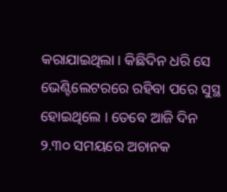କରାଯାଇଥିଲା । କିଛିଦିନ ଧରି ସେ ଭେଣ୍ଟିଲେଟରରେ ରହିବା ପରେ ସୁସ୍ଥ ହୋଇଥିଲେ । ତେବେ ଆଜି ଦିନ ୨.୩୦ ସମୟରେ ଅଚାନକ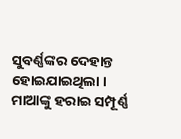ସୁବର୍ଣ୍ଣଙ୍କର ଦେହାନ୍ତ ହୋଇଯାଇଥିଲା । ମାଆଙ୍କୁ ହରାଇ ସମ୍ପୂର୍ଣ୍ଣ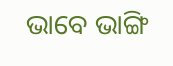ଭାବେ ଭାଙ୍ଗି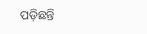ପଡ଼ିଛନ୍ତି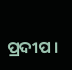ପ୍ରଦୀପ ।